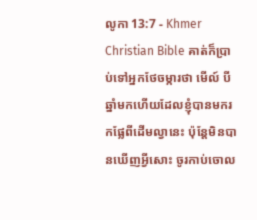លូកា 13:7 - Khmer Christian Bible គាត់ក៏ប្រាប់ទៅអ្នកថែចម្ការថា មើល៍ បីឆ្នាំមកហើយដែលខ្ញុំបានមករកផ្លែពីដើមល្វានេះ ប៉ុន្ដែមិនបានឃើញអ្វីសោះ ចូរកាប់ចោល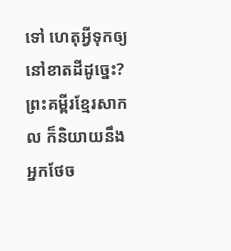ទៅ ហេតុអ្វីទុកឲ្យនៅខាតដីដូច្នេះ? ព្រះគម្ពីរខ្មែរសាកល ក៏និយាយនឹងអ្នកថែច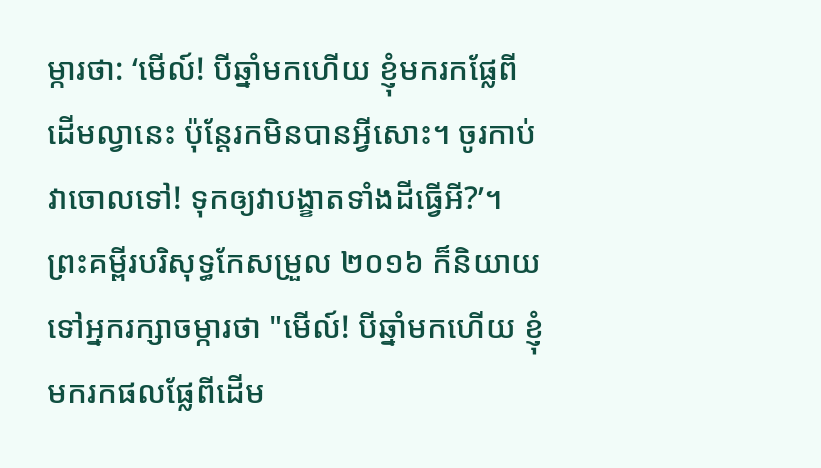ម្ការថា: ‘មើល៍! បីឆ្នាំមកហើយ ខ្ញុំមករកផ្លែពីដើមល្វានេះ ប៉ុន្តែរកមិនបានអ្វីសោះ។ ចូរកាប់វាចោលទៅ! ទុកឲ្យវាបង្ខាតទាំងដីធ្វើអី?’។ ព្រះគម្ពីរបរិសុទ្ធកែសម្រួល ២០១៦ ក៏និយាយទៅអ្នករក្សាចម្ការថា "មើល៍! បីឆ្នាំមកហើយ ខ្ញុំមករកផលផ្លែពីដើម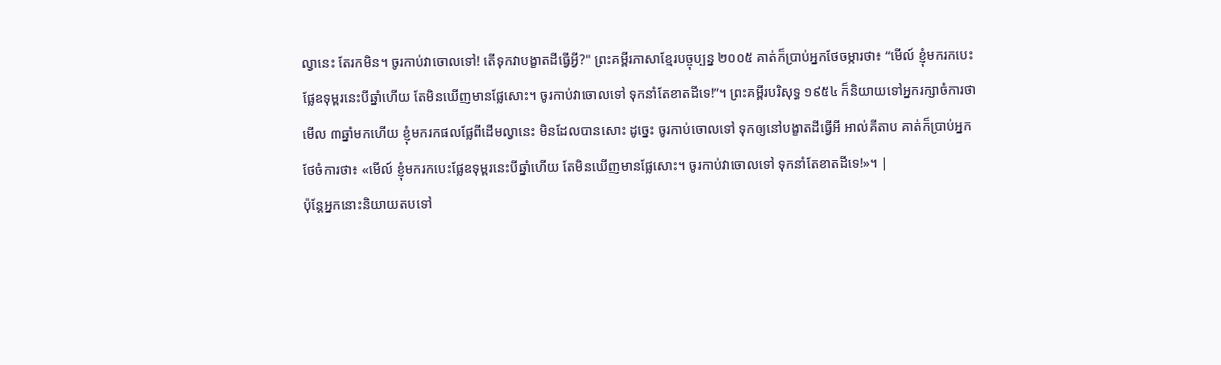ល្វានេះ តែរកមិន។ ចូរកាប់វាចោលទៅ! តើទុកវាបង្ខាតដីធ្វើអ្វី?" ព្រះគម្ពីរភាសាខ្មែរបច្ចុប្បន្ន ២០០៥ គាត់ក៏ប្រាប់អ្នកថែចម្ការថា៖ “មើល៍ ខ្ញុំមករកបេះផ្លែឧទុម្ពរនេះបីឆ្នាំហើយ តែមិនឃើញមានផ្លែសោះ។ ចូរកាប់វាចោលទៅ ទុកនាំតែខាតដីទេ!”។ ព្រះគម្ពីរបរិសុទ្ធ ១៩៥៤ ក៏និយាយទៅអ្នករក្សាចំការថា មើល ៣ឆ្នាំមកហើយ ខ្ញុំមករកផលផ្លែពីដើមល្វានេះ មិនដែលបានសោះ ដូច្នេះ ចូរកាប់ចោលទៅ ទុកឲ្យនៅបង្ខាតដីធ្វើអី អាល់គីតាប គាត់ក៏ប្រាប់អ្នកថែចំការថា៖ «មើល៍ ខ្ញុំមករកបេះផ្លែឧទុម្ពរនេះបីឆ្នាំហើយ តែមិនឃើញមានផ្លែសោះ។ ចូរកាប់វាចោលទៅ ទុកនាំតែខាតដីទេ!»។ |
ប៉ុន្ដែអ្នកនោះនិយាយតបទៅ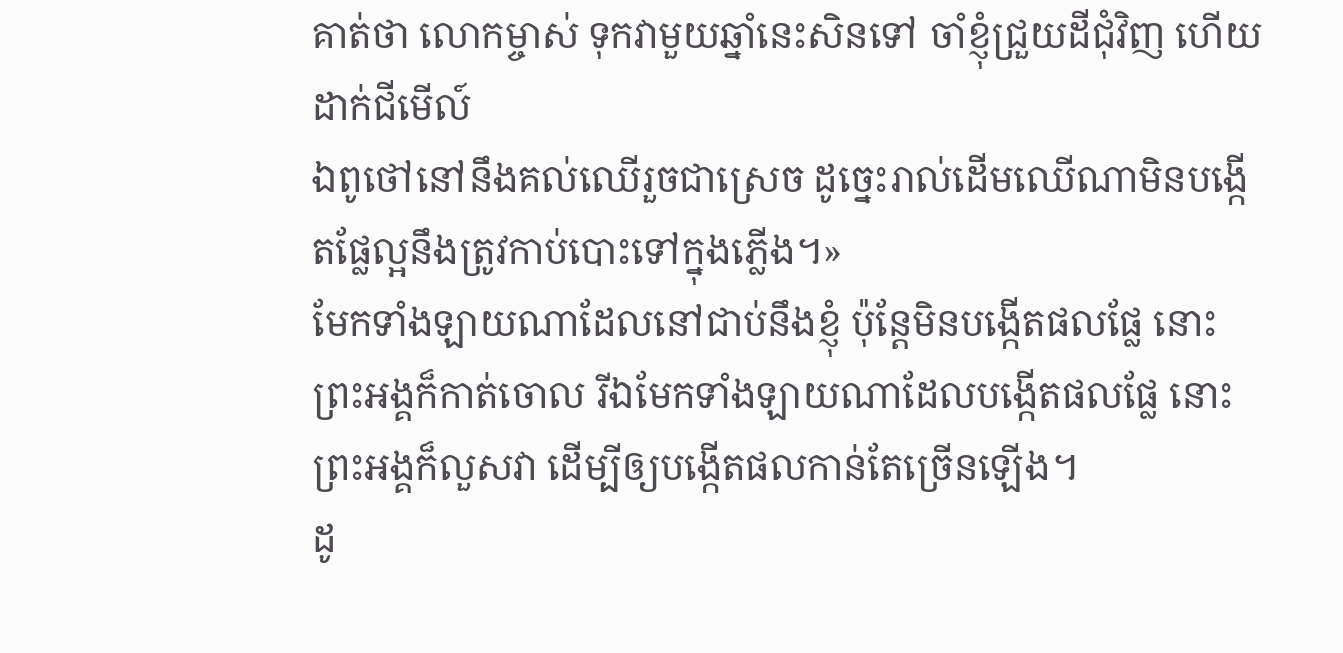គាត់ថា លោកម្ចាស់ ទុកវាមួយឆ្នាំនេះសិនទៅ ចាំខ្ញុំជ្រួយដីជុំវិញ ហើយដាក់ជីមើល៍
ឯពូថៅនៅនឹងគល់ឈើរួចជាស្រេច ដូច្នេះរាល់ដើមឈើណាមិនបង្កើតផ្លែល្អនឹងត្រូវកាប់បោះទៅក្នុងភ្លើង។»
មែកទាំងឡាយណាដែលនៅជាប់នឹងខ្ញុំ ប៉ុន្ដែមិនបង្កើតផលផ្លែ នោះព្រះអង្គក៏កាត់ចោល រីឯមែកទាំងឡាយណាដែលបង្កើតផលផ្លែ នោះព្រះអង្គក៏លួសវា ដើម្បីឲ្យបង្កើតផលកាន់តែច្រើនឡើង។
ដូ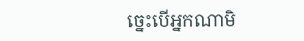ច្នេះបើអ្នកណាមិ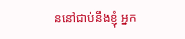ននៅជាប់នឹងខ្ញុំ អ្នក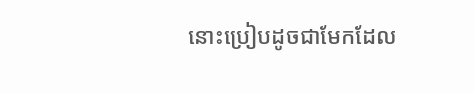នោះប្រៀបដូចជាមែកដែល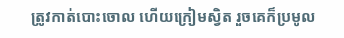ត្រូវកាត់បោះចោល ហើយក្រៀមស្វិត រួចគេក៏ប្រមូល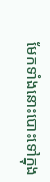មែកទាំងនោះបោះទៅក្នុង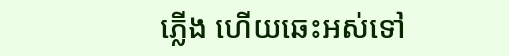ភ្លើង ហើយឆេះអស់ទៅ